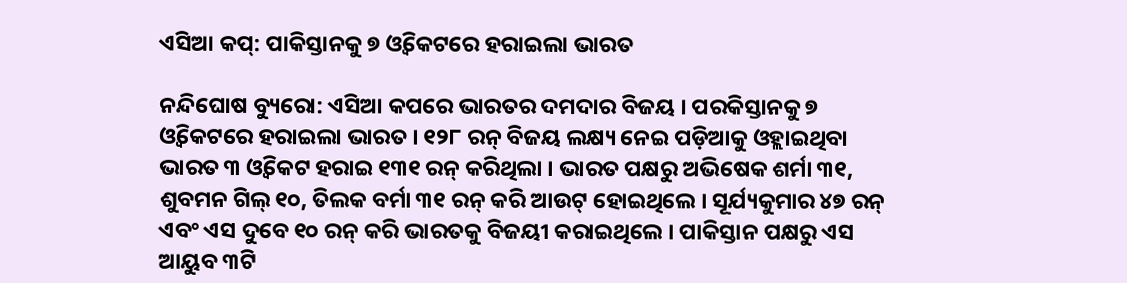ଏସିଆ କପ୍: ପାକିସ୍ତାନକୁ ୭ ଓ୍ବିକେଟରେ ହରାଇଲା ଭାରତ

ନନ୍ଦିଘୋଷ ବ୍ୟୁରୋ: ଏସିଆ କପରେ ଭାରତର ଦମଦାର ବିଜୟ । ପରକିସ୍ତାନକୁ ୭ ଓ୍ବିକେଟରେ ହରାଇଲା ଭାରତ । ୧୨୮ ରନ୍ ବିଜୟ ଲକ୍ଷ୍ୟ ନେଇ ପଡ଼ିଆକୁ ଓହ୍ଲାଇଥିବା ଭାରତ ୩ ଓ୍ବିକେଟ ହରାଇ ୧୩୧ ରନ୍ କରିଥିଲା । ଭାରତ ପକ୍ଷରୁ ଅଭିଷେକ ଶର୍ମା ୩୧, ଶୁବମନ ଗିଲ୍ ୧୦, ତିଲକ ବର୍ମା ୩୧ ରନ୍ କରି ଆଉଟ୍ ହୋଇଥିଲେ । ସୂର୍ଯ୍ୟକୁମାର ୪୭ ରନ୍ ଏବଂ ଏସ ଦୁବେ ୧୦ ରନ୍ କରି ଭାରତକୁ ବିଜୟୀ କରାଇଥିଲେ । ପାକିସ୍ତାନ ପକ୍ଷରୁ ଏସ ଆୟୁବ ୩ଟି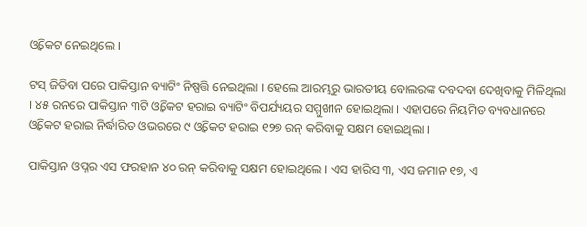ଓ୍ବିକେଟ ନେଇଥିଲେ ।

ଟସ୍ ଜିତିବା ପରେ ପାକିସ୍ତାନ ବ୍ୟାଟିଂ ନିଷ୍ପତ୍ତି ନେଇଥିଲା । ହେଲେ ଆରମ୍ଭରୁ ଭାରତୀୟ ବୋଲରଙ୍କ ଦବଦବା ଦେଖିବାକୁ ମିଳିଥିଲା । ୪୫ ରନରେ ପାକିସ୍ତାନ ୩ଟି ଓ୍ବିକେଟ ହରାଇ ବ୍ୟାଟିଂ ବିପର୍ଯ୍ୟୟର ସମ୍ମୁଖୀନ ହୋଇଥିଲା । ଏହାପରେ ନିୟମିତ ବ୍ୟବଧାନରେ ଓ୍ବିକେଟ ହରାଇ ନିର୍ଦ୍ଧାରିତ ଓଭରରେ ୯ ଓ୍ବିକେଟ ହରାଇ ୧୨୭ ରନ୍ କରିବାକୁ ସକ୍ଷମ ହୋଇଥିଲା ।

ପାକିସ୍ତାନ ଓପ୍ନର ଏସ ଫରହାନ ୪୦ ରନ୍ କରିବାକୁ ସକ୍ଷମ ହୋଇଥିଲେ । ଏସ ହାରିସ ୩, ଏସ ଜମାନ ୧୭, ଏ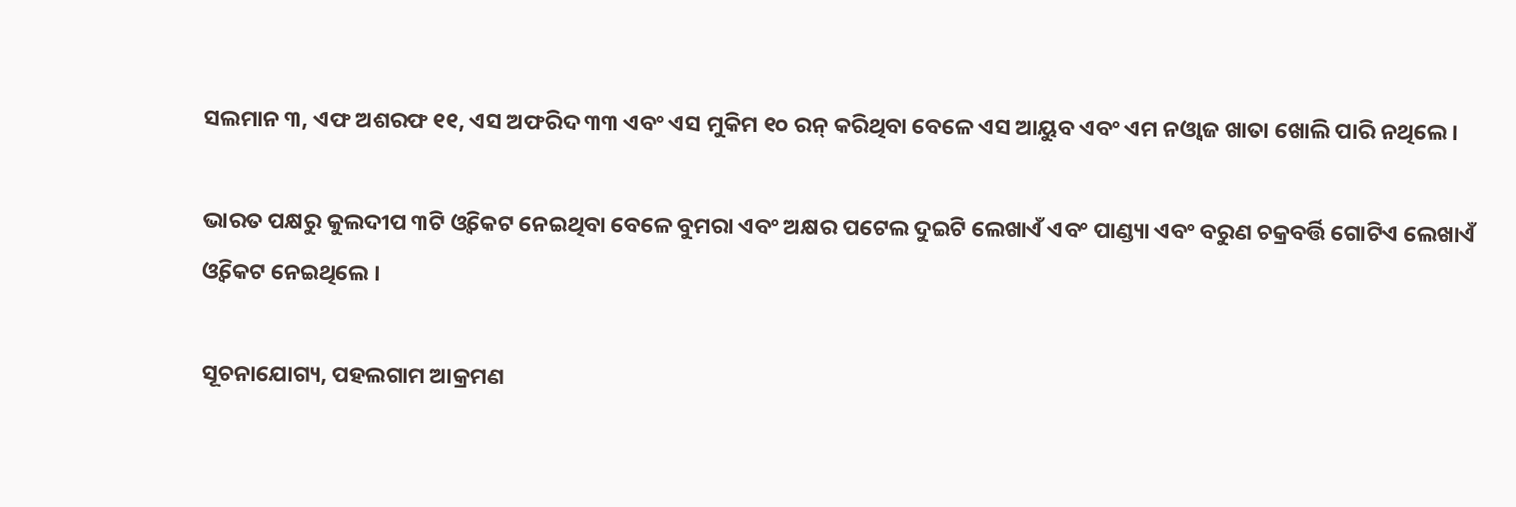ସଲମାନ ୩, ଏଫ ଅଶରଫ ୧୧, ଏସ ଅଫରିଦ ୩୩ ଏବଂ ଏସ ମୁକିମ ୧୦ ରନ୍ କରିଥିବା ବେଳେ ଏସ ଆୟୁବ ଏବଂ ଏମ ନଓ୍ବାଜ ଖାତା ଖୋଲି ପାରି ନଥିଲେ ।

ଭାରତ ପକ୍ଷରୁ କୁଲଦୀପ ୩ଟି ଓ୍ବିକେଟ ନେଇଥିବା ବେଳେ ବୁମରା ଏବଂ ଅକ୍ଷର ପଟେଲ ଦୁଇଟି ଲେଖାଏଁ ଏବଂ ପାଣ୍ଡ୍ୟା ଏବଂ ବରୁଣ ଚକ୍ରବର୍ତ୍ତି ଗୋଟିଏ ଲେଖାଏଁ ଓ୍ବିକେଟ ନେଇଥିଲେ ।

ସୂଚନାଯୋଗ୍ୟ, ପହଲଗାମ ଆକ୍ରମଣ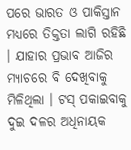ପରେ ଭାରତ ଓ ପାକିସ୍ତାନ ମଧ୍ୟରେ ତିକ୍ତତା ଲାଗି ରହିଛି । ଯାହାର ପ୍ରଭାବ ଆଜିର ମ୍ୟାଚରେ ବି ଦେଖିବାକୁ ମିଳିଥିଲା । ଟସ୍ ପକାଇବାକୁ ଦୁଇ ଦଳର ଅଧିନାୟକ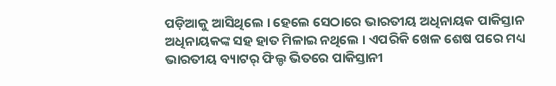ପଡ଼ିଆକୁ ଆସିଥିଲେ । ହେଲେ ସେଠାରେ ଭାରତୀୟ ଅଧିନାୟକ ପାକିସ୍ତାନ ଅଧିନାୟକଙ୍କ ସହ ହାତ ମିଳାଇ ନଥିଲେ । ଏପରିକି ଖେଳ ଶେଷ ପରେ ମଧ୍ୟ ଭାରତୀୟ ବ୍ୟାଟର୍ ଫିଲ୍ଡ ଭିତରେ ପାକିସ୍ତାନୀ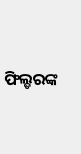ଫିଲ୍ଡରଙ୍କ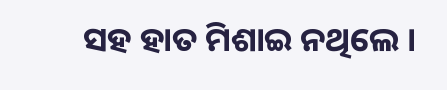ସହ ହାତ ମିଶାଇ ନଥିଲେ ।